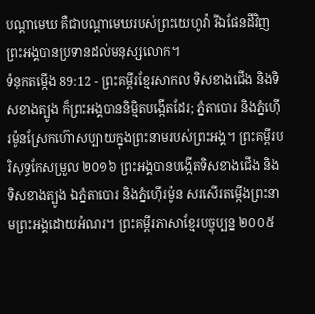បណ្ដាមេឃ គឺជាបណ្ដាមេឃរបស់ព្រះយេហូវ៉ា រីឯផែនដីវិញ ព្រះអង្គបានប្រទានដល់មនុស្សលោក។
ទំនុកតម្កើង 89:12 - ព្រះគម្ពីរខ្មែរសាកល ទិសខាងជើង និងទិសខាងត្បូង ក៏ព្រះអង្គបាននិម្មិតបង្កើតដែរ; ភ្នំតាបោរ និងភ្នំហ៊ើរម៉ូនស្រែកហ៊ោសប្បាយក្នុងព្រះនាមរបស់ព្រះអង្គ។ ព្រះគម្ពីរបរិសុទ្ធកែសម្រួល ២០១៦ ព្រះអង្គបានបង្កើតទិសខាងជើង និងទិសខាងត្បូង ឯភ្នំតាបោរ និងភ្នំហ៊ើរម៉ូន សរសើរតម្កើងព្រះនាមព្រះអង្គដោយអំណរ។ ព្រះគម្ពីរភាសាខ្មែរបច្ចុប្បន្ន ២០០៥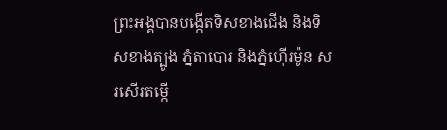ព្រះអង្គបានបង្កើតទិសខាងជើង និងទិសខាងត្បូង ភ្នំតាបោរ និងភ្នំហ៊ើរម៉ូន សរសើរតម្កើ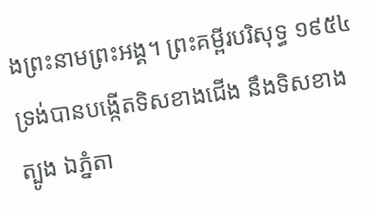ងព្រះនាមព្រះអង្គ។ ព្រះគម្ពីរបរិសុទ្ធ ១៩៥៤ ទ្រង់បានបង្កើតទិសខាងជើង នឹងទិសខាងត្បូង ឯភ្នំតា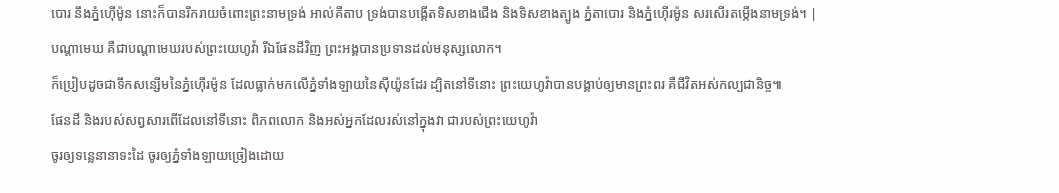បោរ នឹងភ្នំហ៊ើម៉ូន នោះក៏បានរីករាយចំពោះព្រះនាមទ្រង់ អាល់គីតាប ទ្រង់បានបង្កើតទិសខាងជើង និងទិសខាងត្បូង ភ្នំតាបោរ និងភ្នំហ៊ើរម៉ូន សរសើរតម្កើងនាមទ្រង់។ |
បណ្ដាមេឃ គឺជាបណ្ដាមេឃរបស់ព្រះយេហូវ៉ា រីឯផែនដីវិញ ព្រះអង្គបានប្រទានដល់មនុស្សលោក។
ក៏ប្រៀបដូចជាទឹកសន្សើមនៃភ្នំហ៊ើរម៉ូន ដែលធ្លាក់មកលើភ្នំទាំងឡាយនៃស៊ីយ៉ូនដែរ ដ្បិតនៅទីនោះ ព្រះយេហូវ៉ាបានបង្គាប់ឲ្យមានព្រះពរ គឺជីវិតអស់កល្បជានិច្ច៕
ផែនដី និងរបស់សព្វសារពើដែលនៅទីនោះ ពិភពលោក និងអស់អ្នកដែលរស់នៅក្នុងវា ជារបស់ព្រះយេហូវ៉ា
ចូរឲ្យទន្លេនានាទះដៃ ចូរឲ្យភ្នំទាំងឡាយច្រៀងដោយ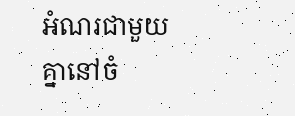អំណរជាមួយគ្នានៅចំ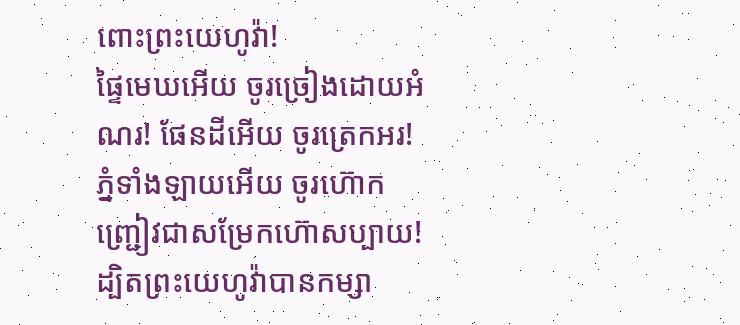ពោះព្រះយេហូវ៉ា!
ផ្ទៃមេឃអើយ ចូរច្រៀងដោយអំណរ! ផែនដីអើយ ចូរត្រេកអរ! ភ្នំទាំងឡាយអើយ ចូរហ៊ោកញ្ជ្រៀវជាសម្រែកហ៊ោសប្បាយ! ដ្បិតព្រះយេហូវ៉ាបានកម្សា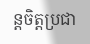ន្តចិត្តប្រជា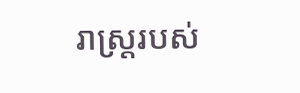រាស្ត្ររបស់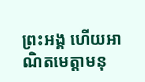ព្រះអង្គ ហើយអាណិតមេត្តាមនុ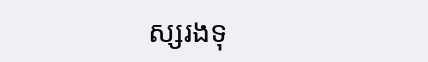ស្សរងទុ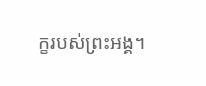ក្ខរបស់ព្រះអង្គ។